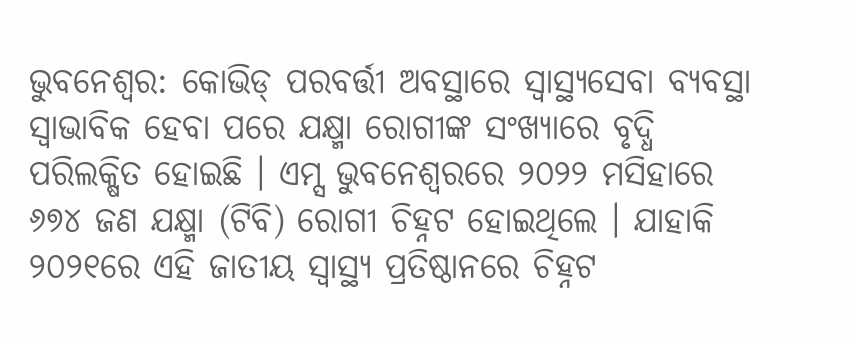ଭୁବନେଶ୍ୱର: କୋଭିଡ୍ ପରବର୍ତ୍ତୀ ଅବସ୍ଥାରେ ସ୍ବାସ୍ଥ୍ୟସେବା ବ୍ୟବସ୍ଥା ସ୍ବାଭାବିକ ହେବା ପରେ ଯକ୍ଷ୍ମା ରୋଗୀଙ୍କ ସଂଖ୍ୟାରେ ବୃଦ୍ଧି ପରିଲକ୍ଷିତ ହୋଇଛି । ଏମ୍ସ ଭୁବନେଶ୍ୱରରେ ୨୦୨୨ ମସିହାରେ ୬୭୪ ଜଣ ଯକ୍ଷ୍ମା (ଟିବି) ରୋଗୀ ଚିହ୍ନଟ ହୋଇଥିଲେ । ଯାହାକି ୨୦୨୧ରେ ଏହି ଜାତୀୟ ସ୍ବାସ୍ଥ୍ୟ ପ୍ରତିଷ୍ଠାନରେ ଚିହ୍ନଟ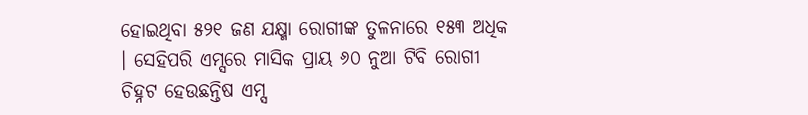ହୋଇଥିବା ୫୨୧ ଜଣ ଯକ୍ଷ୍ମା ରୋଗୀଙ୍କ ତୁଳନାରେ ୧୫୩ ଅଧିକ । ସେହିପରି ଏମ୍ସରେ ମାସିକ ପ୍ରାୟ ୬୦ ନୁଆ ଟିବି ରୋଗୀ ଚିହ୍ନଟ ହେଉଛନ୍ତିଷ ଏମ୍ସ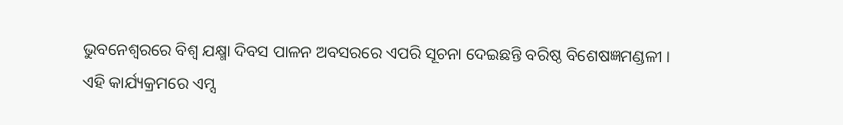ଭୁବନେଶ୍ୱରରେ ବିଶ୍ୱ ଯକ୍ଷ୍ମା ଦିବସ ପାଳନ ଅବସରରେ ଏପରି ସୂଚନା ଦେଇଛନ୍ତି ବରିଷ୍ଠ ବିଶେଷଜ୍ଞମଣ୍ଡଳୀ ।
ଏହି କାର୍ଯ୍ୟକ୍ରମରେ ଏମ୍ସ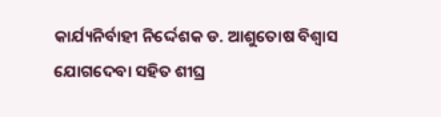କାର୍ଯ୍ୟନିର୍ବାହୀ ନିର୍ଦ୍ଦେଶକ ଡ. ଆଶୁତୋଷ ବିଶ୍ବାସ ଯୋଗଦେବା ସହିତ ଶୀଘ୍ର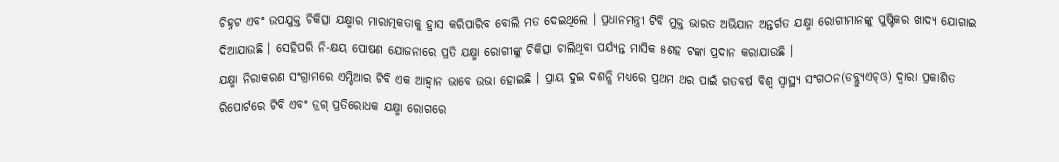ଚିହ୍ନଟ ଏବଂ ଉପଯୁକ୍ତ ଚିକିତ୍ସା ଯକ୍ଷ୍ମାର ମାରାତ୍ମକତାକୁ ହ୍ରାସ କରିପାରିବ ବୋଲି ମତ ଦେଇଥିଲେ । ପ୍ରଧାନମନ୍ତ୍ରୀ ଟିବି ମୁକ୍ତ ଭାରତ ଅଭିଯାନ ଅନ୍ତର୍ଗତ ଯକ୍ଷ୍ମା ରୋଗୀମାନଙ୍କୁ ପୁଷ୍ଟିକର ଖାଦ୍ୟ ଯୋଗାଇ ଦିଆଯାଉଛି । ସେହିପରି ନି-କ୍ଷୟ ପୋଷଣ ଯୋଜନାରେ ପ୍ରତି ଯକ୍ଷ୍ମା ରୋଗୀଙ୍କୁ ଚିକିତ୍ସା ଚାଲିଥିବା ପର୍ଯ୍ୟନ୍ତ ମାସିକ ୫ଶହ ଟଙ୍କା ପ୍ରଦାନ କରାଯାଉଛି ।
ଯକ୍ଷ୍ମା ନିରାକରଣ ସଂଗ୍ରାମରେ ଏମ୍ଡିଆର ଟିବି ଏକ ଆହ୍ବାନ ଭାବେ ଉଭା ହୋଇଛି । ପ୍ରାୟ ଦୁଇ ଦଶନ୍ଧି ମଧ୍ୟରେ ପ୍ରଥମ ଥର ପାଇଁ ଗତବର୍ଷ ବିଶ୍ୱ ସ୍ବାସ୍ଥ୍ୟ ସଂଗଠନ(ଡବ୍ଲ୍ୟୁଏଚ୍ଓ) ଦ୍ବାରା ପ୍ରକାଶିତ ରିପୋର୍ଟରେ ଟିବି ଏବଂ ଡ୍ରଗ୍ ପ୍ରତିରୋଧକ ଯକ୍ଷ୍ମା ରୋଗରେ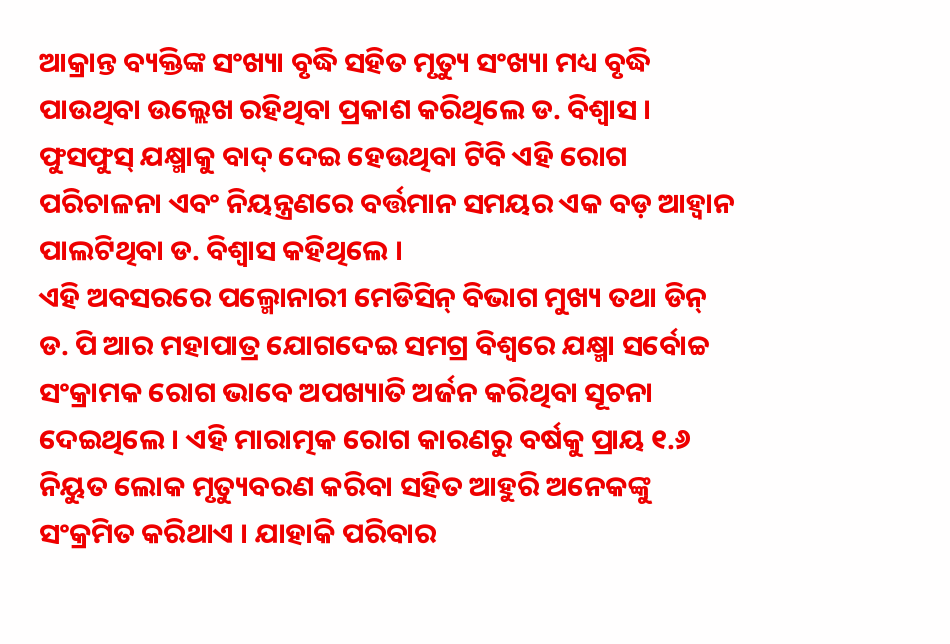ଆକ୍ରାନ୍ତ ବ୍ୟକ୍ତିଙ୍କ ସଂଖ୍ୟା ବୃଦ୍ଧି ସହିତ ମୃତ୍ୟୁ ସଂଖ୍ୟା ମଧ୍ୟ ବୃଦ୍ଧି ପାଉଥିବା ଉଲ୍ଲେଖ ରହିଥିବା ପ୍ରକାଶ କରିଥିଲେ ଡ. ବିଶ୍ବାସ । ଫୁସଫୁସ୍ ଯକ୍ଷ୍ମାକୁ ବାଦ୍ ଦେଇ ହେଉଥିବା ଟିବି ଏହି ରୋଗ ପରିଚାଳନା ଏବଂ ନିୟନ୍ତ୍ରଣରେ ବର୍ତ୍ତମାନ ସମୟର ଏକ ବଡ଼ ଆହ୍ବାନ ପାଲଟିଥିବା ଡ. ବିଶ୍ବାସ କହିଥିଲେ ।
ଏହି ଅବସରରେ ପଲ୍ମୋନାରୀ ମେଡିସିନ୍ ବିଭାଗ ମୁଖ୍ୟ ତଥା ଡିନ୍ ଡ. ପି ଆର ମହାପାତ୍ର ଯୋଗଦେଇ ସମଗ୍ର ବିଶ୍ବରେ ଯକ୍ଷ୍ମା ସର୍ବୋଚ୍ଚ ସଂକ୍ରାମକ ରୋଗ ଭାବେ ଅପଖ୍ୟାତି ଅର୍ଜନ କରିଥିବା ସୂଚନା ଦେଇଥିଲେ । ଏହି ମାରାତ୍ମକ ରୋଗ କାରଣରୁ ବର୍ଷକୁ ପ୍ରାୟ ୧.୬ ନିୟୁତ ଲୋକ ମୃତ୍ୟୁବରଣ କରିବା ସହିତ ଆହୁରି ଅନେକଙ୍କୁ ସଂକ୍ରମିତ କରିଥାଏ । ଯାହାକି ପରିବାର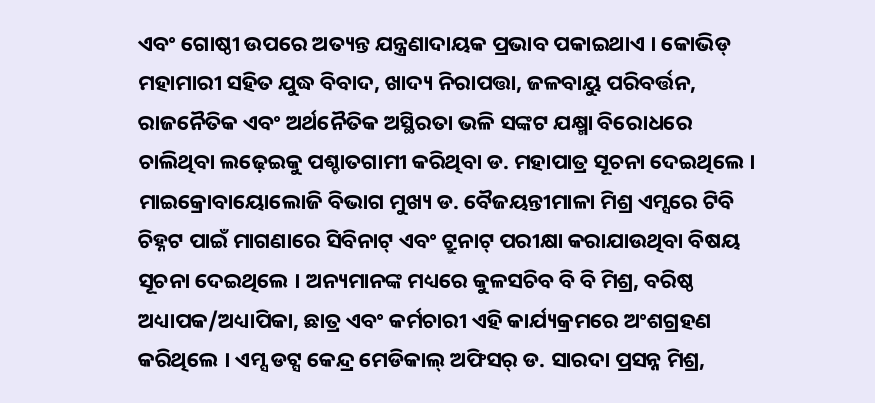ଏବଂ ଗୋଷ୍ଠୀ ଉପରେ ଅତ୍ୟନ୍ତ ଯନ୍ତ୍ରଣାଦାୟକ ପ୍ରଭାବ ପକାଇଥାଏ । କୋଭିଡ୍ ମହାମାରୀ ସହିତ ଯୁଦ୍ଧ ବିବାଦ, ଖାଦ୍ୟ ନିରାପତ୍ତା, ଜଳବାୟୁ ପରିବର୍ତ୍ତନ, ରାଜନୈତିକ ଏବଂ ଅର୍ଥନୈତିକ ଅସ୍ଥିରତା ଭଳି ସଙ୍କଟ ଯକ୍ଷ୍ମା ବିରୋଧରେ ଚାଲିଥିବା ଲଢ଼େଇକୁ ପଶ୍ଚାତଗାମୀ କରିଥିବା ଡ. ମହାପାତ୍ର ସୂଚନା ଦେଇଥିଲେ ।
ମାଇକ୍ରୋବାୟୋଲୋଜି ବିଭାଗ ମୁଖ୍ୟ ଡ. ବୈଜୟନ୍ତୀମାଳା ମିଶ୍ର ଏମ୍ସରେ ଟିବି ଚିହ୍ନଟ ପାଇଁ ମାଗଣାରେ ସିବିନାଟ୍ ଏବଂ ଟ୍ରୁନାଟ୍ ପରୀକ୍ଷା କରାଯାଉଥିବା ବିଷୟ ସୂଚନା ଦେଇଥିଲେ । ଅନ୍ୟମାନଙ୍କ ମଧ୍ୟରେ କୁଳସଚିବ ବି ବି ମିଶ୍ର, ବରିଷ୍ଠ ଅଧ୍ୟାପକ/ଅଧ୍ୟାପିକା, ଛାତ୍ର ଏବଂ କର୍ମଚାରୀ ଏହି କାର୍ଯ୍ୟକ୍ରମରେ ଅଂଶଗ୍ରହଣ କରିଥିଲେ । ଏମ୍ସ ଡଟ୍ସ କେନ୍ଦ୍ର ମେଡିକାଲ୍ ଅଫିସର୍ ଡ. ସାରଦା ପ୍ରସନ୍ନ ମିଶ୍ର,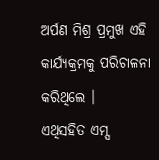ଅର୍ପଣ ମିଶ୍ର ପ୍ରମୁଖ ଏହି କାର୍ଯ୍ୟକ୍ରମକୁ ପରିଚାଳନା କରିଥିଲେ ।
ଏଥିସହିତ ଏମ୍ସ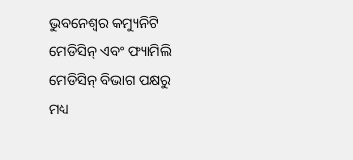ଭୁବନେଶ୍ୱର କମ୍ୟୁନିଟି ମେଡିସିନ୍ ଏବଂ ଫ୍ୟାମିଲି ମେଡିସିନ୍ ବିଭାଗ ପକ୍ଷରୁ ମଧ୍ୟ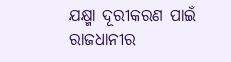ଯକ୍ଷ୍ମା ଦୂରୀକରଣ ପାଇଁ ରାଜଧାନୀର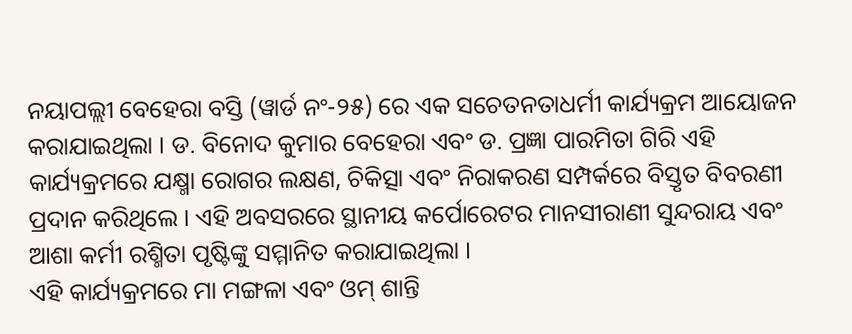ନୟାପଲ୍ଲୀ ବେହେରା ବସ୍ତି (ୱାର୍ଡ ନଂ-୨୫) ରେ ଏକ ସଚେତନତାଧର୍ମୀ କାର୍ଯ୍ୟକ୍ରମ ଆୟୋଜନ କରାଯାଇଥିଲା । ଡ. ବିନୋଦ କୁମାର ବେହେରା ଏବଂ ଡ. ପ୍ରଜ୍ଞା ପାରମିତା ଗିରି ଏହି କାର୍ଯ୍ୟକ୍ରମରେ ଯକ୍ଷ୍ମା ରୋଗର ଲକ୍ଷଣ, ଚିକିତ୍ସା ଏବଂ ନିରାକରଣ ସମ୍ପର୍କରେ ବିସ୍ତୃତ ବିବରଣୀ ପ୍ରଦାନ କରିଥିଲେ । ଏହି ଅବସରରେ ସ୍ଥାନୀୟ କର୍ପୋରେଟର ମାନସୀରାଣୀ ସୁନ୍ଦରାୟ ଏବଂ ଆଶା କର୍ମୀ ରଶ୍ମିତା ପୃଷ୍ଟିଙ୍କୁ ସମ୍ମାନିତ କରାଯାଇଥିଲା ।
ଏହି କାର୍ଯ୍ୟକ୍ରମରେ ମା ମଙ୍ଗଳା ଏବଂ ଓମ୍ ଶାନ୍ତି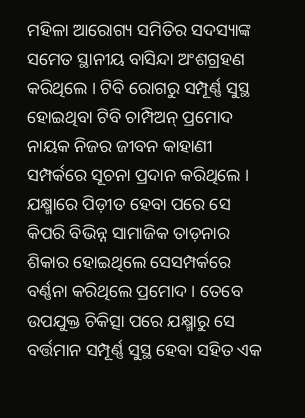ମହିଳା ଆରୋଗ୍ୟ ସମିତିର ସଦସ୍ୟାଙ୍କ ସମେତ ସ୍ଥାନୀୟ ବାସିନ୍ଦା ଅଂଶଗ୍ରହଣ କରିଥିଲେ । ଟିବି ରୋଗରୁ ସମ୍ପୂର୍ଣ୍ଣ ସୁସ୍ଥ ହୋଇଥିବା ଟିବି ଚାମ୍ପିଅନ୍ ପ୍ରମୋଦ ନାୟକ ନିଜର ଜୀବନ କାହାଣୀ ସମ୍ପର୍କରେ ସୂଚନା ପ୍ରଦାନ କରିଥିଲେ । ଯକ୍ଷ୍ମାରେ ପିଡ଼ୀତ ହେବା ପରେ ସେ କିପରି ବିଭିନ୍ନ ସାମାଜିକ ତାଡ଼ନାର ଶିକାର ହୋଇଥିଲେ ସେସମ୍ପର୍କରେ ବର୍ଣ୍ଣନା କରିଥିଲେ ପ୍ରମୋଦ । ତେବେ ଉପଯୁକ୍ତ ଚିକିତ୍ସା ପରେ ଯକ୍ଷ୍ମାରୁ ସେ ବର୍ତ୍ତମାନ ସମ୍ପୂର୍ଣ୍ଣ ସୁସ୍ଥ ହେବା ସହିତ ଏକ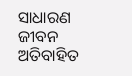ସାଧାରଣ ଜୀବନ ଅତିବାହିତ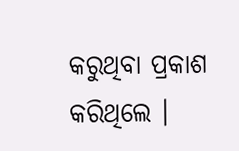କରୁଥିବା ପ୍ରକାଶ କରିଥିଲେ ।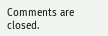Comments are closed.